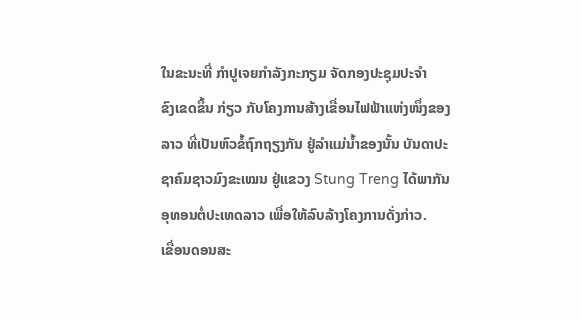ໃນຂະນະທີ່ ກຳປູເຈຍກຳລັງກະກຽມ ຈັດກອງປະຊຸມປະຈຳ
ຂົງເຂດຂຶ້ນ ກ່ຽວ ກັບໂຄງການສ້າງເຂື່ອນໄຟຟ້າແຫ່ງໜຶ່ງຂອງ
ລາວ ທີ່ເປັນຫົວຂໍ້ຖົກຖຽງກັນ ຢູ່ລຳແມ່ນ້ຳຂອງນັ້ນ ບັນດາປະ
ຊາຄົມຊາວມົງຂະເໝນ ຢູ່ແຂວງ Stung Treng ໄດ້ພາກັນ
ອຸທອນຕໍ່ປະເທດລາວ ເພື່ອໃຫ້ລົບລ້າງໂຄງການດັ່ງກ່າວ.
ເຂື່ອນດອນສະ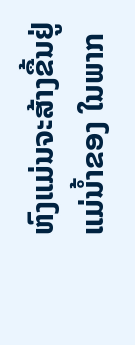ຫົງແມ່ນຈະສ້າງຂື້ນຢູ່ແມ່ນ້ຳຂອງ ໃນພາກ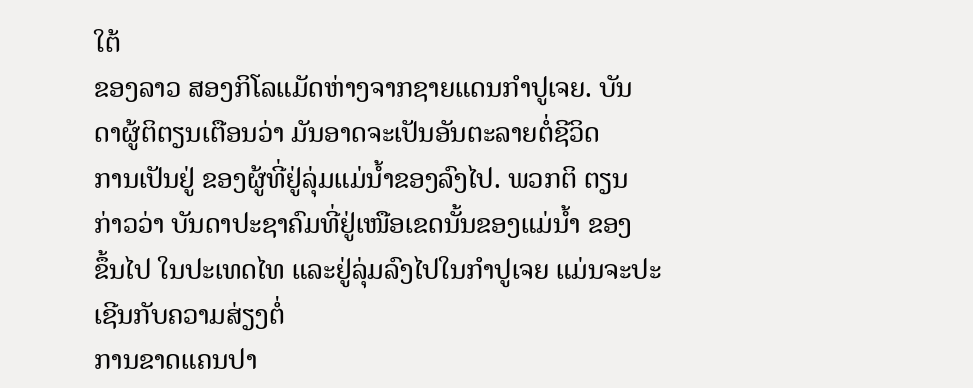ໃຕ້
ຂອງລາວ ສອງກິໂລແມັດຫ່າງຈາກຊາຍແດນກຳປູເຈຍ. ບັນ
ດາຜູ້ຕິຕຽນເຕືອນວ່າ ມັນອາດຈະເປັນອັນຕະລາຍຕໍ່ຊີວິດ
ການເປັນຢູ່ ຂອງຜູ້ທີ່ຢູ່ລຸ່ມແມ່ນໍ້າຂອງລົງໄປ. ພວກຕິ ຕຽນ
ກ່າວວ່າ ບັນດາປະຊາຄົມທີ່ຢູ່ເໜືອເຂດນັ້ນຂອງແມ່ນໍ້າ ຂອງ
ຂຶ້ນໄປ ໃນປະເທດໄທ ແລະຢູ່ລຸ່ມລົງໄປໃນກຳປູເຈຍ ແມ່ນຈະປະເຊີນກັບຄວາມສ່ຽງຕໍ່
ການຂາດແຄນປາ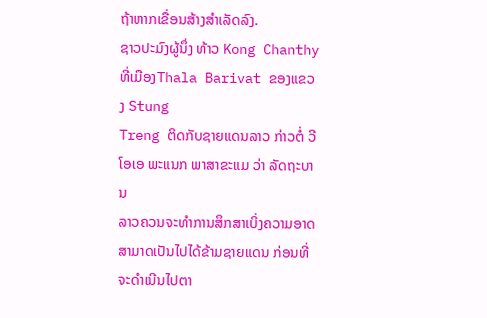ຖ້າຫາກເຂື່ອນສ້າງສຳເລັດລົງ.
ຊາວປະມົງຜູ້ນຶ່ງ ທ້າວ Kong Chanthy ທີ່ເມືອງThala Barivat ຂອງແຂວງ Stung
Treng ຕິດກັບຊາຍແດນລາວ ກ່າວຕໍ່ ວີໂອເອ ພະແນກ ພາສາຂະແມ ວ່າ ລັດຖະບານ
ລາວຄວນຈະທຳການສຶກສາເບິ່ງຄວາມອາດສາມາດເປັນໄປໄດ້ຂ້າມຊາຍແດນ ກ່ອນທີ່
ຈະດຳເນີນໄປຕາ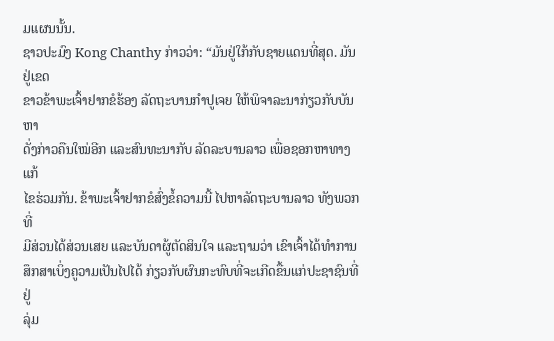ມແຜນນັ້ນ.
ຊາວປະມົງ Kong Chanthy ກ່າວວ່າ: “ມັນຢູ່ໃກ້ກັບຊາຍແດນທີ່ສຸດ. ມັນຢູ່ເຂດ
ຂາວຂ້າພະເຈົ້າຢາກຂໍຮ້ອງ ລັດຖະບານກຳປູເຈຍ ໃຫ້ພິຈາລະນາກ່ຽວກັບບັນຫາ
ດັ່ງກ່າວຄືນໃໝ່ອີກ ແລະສົນທະນາກັບ ລັດລະບານລາວ ເພື່ອຊອກຫາທາງແກ້
ໄຂຮ່ວມກັນ. ຂ້າພະເຈົ້າຢາກຂໍສົ່ງຂໍ້ຄວາມນີ້ ໄປຫາລັດຖະບານລາວ ທັງພວກທີ່
ມີສ່ວນໄດ້ສ່ວນເສຍ ແລະບັນດາຜູ້ຕັດສິນໃຈ ແລະຖາມວ່າ ເຂົາເຈົ້າໄດ້ທຳການ
ສຶກສາເບິ່ງຄູວາມເປັນໄປໄດ້ ກ່ຽວກັບຜົນກະທົບທີ່ຈະເກີດຂື້ນແກ່ປະຊາຊົນທີ່ຢູ່
ລຸ່ມ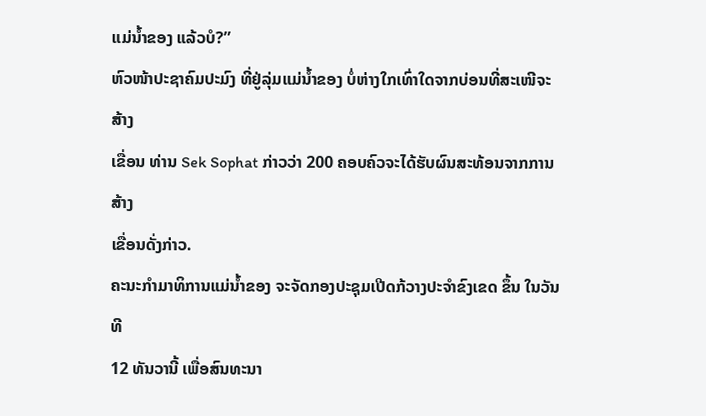ແມ່ນ້ຳຂອງ ແລ້ວບໍ?”
ຫົວໜ້າປະຊາຄົມປະມົງ ທີ່ຢູ່ລຸ່ມແມ່ນໍ້າຂອງ ບໍ່ຫ່າງໃກເທົ່າໃດຈາກບ່ອນທີ່ສະເໜີຈະສ້າງ
ເຂື່ອນ ທ່ານ Sek Sophat ກ່າວວ່າ 200 ຄອບຄົວຈະໄດ້ຮັບຜົນສະທ້ອນຈາກການສ້າງ
ເຂື່ອນດັ່ງກ່າວ.
ຄະນະກຳມາທິການແມ່ນໍ້າຂອງ ຈະຈັດກອງປະຊຸມເປີດກ້ວາງປະຈຳຂົງເຂດ ຂຶ້ນ ໃນວັນທີ
12 ທັນວານີ້ ເພື່ອສົນທະນາ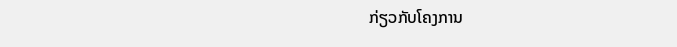ກ່ຽວກັບໂຄງການ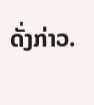ດັ່ງກ່າວ.